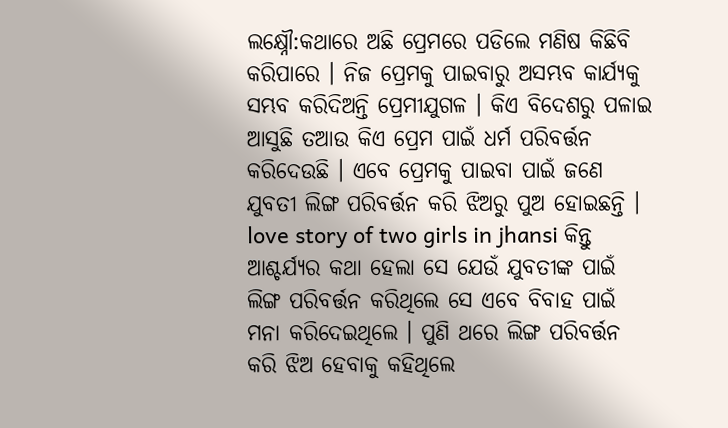ଲକ୍ଷ୍ନୌ:କଥାରେ ଅଛି ପ୍ରେମରେ ପଡିଲେ ମଣିଷ କିଛିବି କରିପାରେ । ନିଜ ପ୍ରେମକୁ ପାଇବାରୁ ଅସମ୍ଭବ କାର୍ଯ୍ୟକୁ ସମ୍ଭବ କରିଦିଅନ୍ତି ପ୍ରେମୀଯୁଗଳ । କିଏ ବିଦେଶରୁ ପଳାଇ ଆସୁଛି ତଆଉ କିଏ ପ୍ରେମ ପାଇଁ ଧର୍ମ ପରିବର୍ତ୍ତନ କରିଦେଉଛି । ଏବେ ପ୍ରେମକୁ ପାଇବା ପାଇଁ ଜଣେ ଯୁବତୀ ଲିଙ୍ଗ ପରିବର୍ତ୍ତନ କରି ଝିଅରୁ ପୁଅ ହୋଇଛନ୍ତି ।
love story of two girls in jhansi କିନ୍ତୁ ଆଶ୍ଚର୍ଯ୍ୟର କଥା ହେଲା ସେ ଯେଉଁ ଯୁବତୀଙ୍କ ପାଇଁ ଲିଙ୍ଗ ପରିବର୍ତ୍ତନ କରିଥିଲେ ସେ ଏବେ ବିବାହ ପାଇଁ ମନା କରିଦେଇଥିଲେ । ପୁଣି ଥରେ ଲିଙ୍ଗ ପରିବର୍ତ୍ତନ କରି ଝିଅ ହେବାକୁ କହିଥିଲେ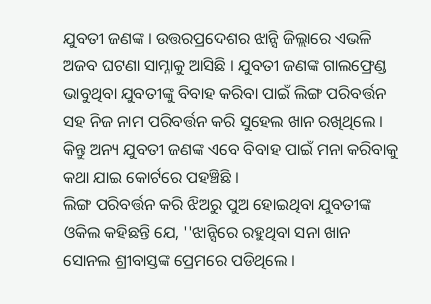ଯୁବତୀ ଜଣଙ୍କ । ଉତ୍ତରପ୍ରଦେଶର ଝାନ୍ସି ଜିଲ୍ଲାରେ ଏଭଳି ଅଜବ ଘଟଣା ସାମ୍ନାକୁ ଆସିଛି । ଯୁବତୀ ଜଣଙ୍କ ଗାଲଫ୍ରେଣ୍ଡ ଭାବୁଥିବା ଯୁବତୀଙ୍କୁ ବିବାହ କରିବା ପାଇଁ ଲିଙ୍ଗ ପରିବର୍ତ୍ତନ ସହ ନିଜ ନାମ ପରିବର୍ତ୍ତନ କରି ସୁହେଲ ଖାନ ରଖିଥିଲେ । କିନ୍ତୁ ଅନ୍ୟ ଯୁବତୀ ଜଣଙ୍କ ଏବେ ବିବାହ ପାଇଁ ମନା କରିବାକୁ କଥା ଯାଇ କୋର୍ଟରେ ପହଞ୍ଚିଛି ।
ଲିଙ୍ଗ ପରିବର୍ତ୍ତନ କରି ଝିଅରୁ ପୁଅ ହୋଇଥିବା ଯୁବତୀଙ୍କ ଓକିଲ କହିଛନ୍ତି ଯେ, ''ଝାନ୍ସିରେ ରହୁଥିବା ସନା ଖାନ ସୋନଲ ଶ୍ରୀବାସ୍ତଙ୍କ ପ୍ରେମରେ ପଡିଥିଲେ ।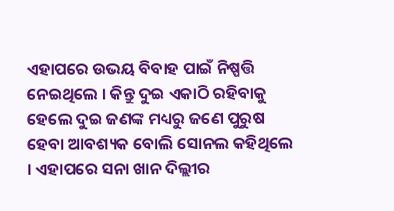ଏହାପରେ ଉଭୟ ବିବାହ ପାଇଁ ନିଷ୍ପତ୍ତି ନେଇଥିଲେ । କିନ୍ତୁ ଦୁଇ ଏକାଠି ରହିବାକୁ ହେଲେ ଦୁଇ ଜଣଙ୍କ ମଧ୍ୟରୁ ଜଣେ ପୁରୁଷ ହେବା ଆବଶ୍ୟକ ବୋଲି ସୋନଲ କହିଥିଲେ । ଏହାପରେ ସନା ଖାନ ଦିଲ୍ଲୀର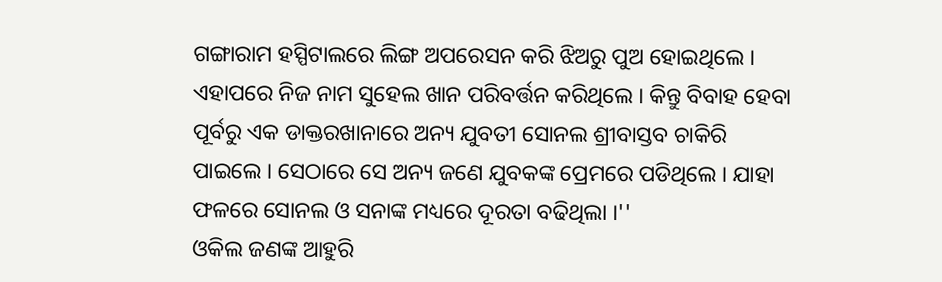ଗଙ୍ଗାରାମ ହସ୍ପିଟାଲରେ ଲିଙ୍ଗ ଅପରେସନ କରି ଝିଅରୁ ପୁଅ ହୋଇଥିଲେ । ଏହାପରେ ନିଜ ନାମ ସୁହେଲ ଖାନ ପରିବର୍ତ୍ତନ କରିଥିଲେ । କିନ୍ତୁ ବିବାହ ହେବା ପୂର୍ବରୁ ଏକ ଡାକ୍ତରଖାନାରେ ଅନ୍ୟ ଯୁବତୀ ସୋନଲ ଶ୍ରୀବାସ୍ତବ ଚାକିରି ପାଇଲେ । ସେଠାରେ ସେ ଅନ୍ୟ ଜଣେ ଯୁବକଙ୍କ ପ୍ରେମରେ ପଡିଥିଲେ । ଯାହା ଫଳରେ ସୋନଲ ଓ ସନାଙ୍କ ମଧ୍ୟରେ ଦୂରତା ବଢିଥିଲା ।''
ଓକିଲ ଜଣଙ୍କ ଆହୁରି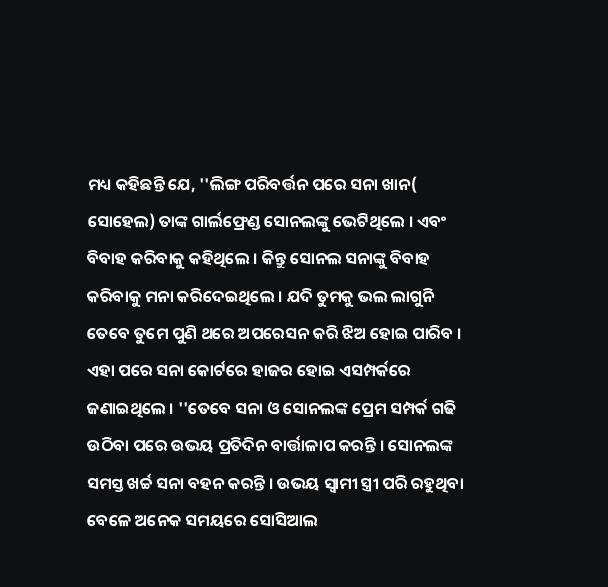ମଧ୍ୟ କହିଛନ୍ତି ଯେ, ''ଲିଙ୍ଗ ପରିବର୍ତ୍ତନ ପରେ ସନା ଖାନ( ସୋହେଲ) ତାଙ୍କ ଗାର୍ଲଫ୍ରେଣ୍ଡ ସୋନଲଙ୍କୁ ଭେଟିଥିଲେ । ଏବଂ ବିବାହ କରିବାକୁ କହିଥିଲେ । କିନ୍ତୁ ସୋନଲ ସନାଙ୍କୁ ବିବାହ କରିବାକୁ ମନା କରିଦେଇଥିଲେ । ଯଦି ତୁମକୁ ଭଲ ଲାଗୁନି ତେବେ ତୁମେ ପୁଣି ଥରେ ଅପରେସନ କରି ଝିଅ ହୋଇ ପାରିବ । ଏହା ପରେ ସନା କୋର୍ଟରେ ହାଜର ହୋଇ ଏସମ୍ପର୍କରେ ଜଣାଇଥିଲେ । ''ତେବେ ସନା ଓ ସୋନଲଙ୍କ ପ୍ରେମ ସମ୍ପର୍କ ଗଢି ଉଠିବା ପରେ ଉଭୟ ପ୍ରତିଦିନ ବାର୍ତ୍ତାଳାପ କରନ୍ତି । ସୋନଲଙ୍କ ସମସ୍ତ ଖର୍ଚ୍ଚ ସନା ବହନ କରନ୍ତି । ଉଭୟ ସ୍ବାମୀ ସ୍ତ୍ରୀ ପରି ରହୁଥିବା ବେଳେ ଅନେକ ସମୟରେ ସୋସିଆଲ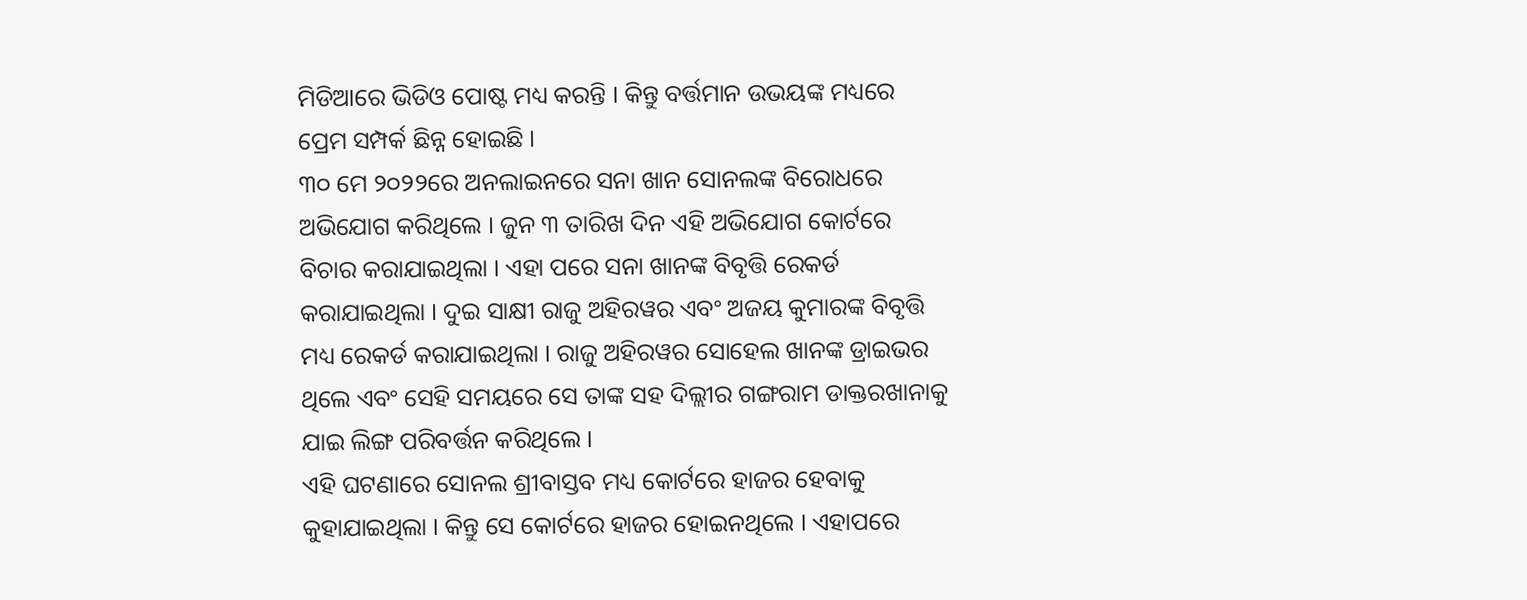ମିଡିଆରେ ଭିଡିଓ ପୋଷ୍ଟ ମଧ୍ୟ କରନ୍ତି । କିନ୍ତୁ ବର୍ତ୍ତମାନ ଉଭୟଙ୍କ ମଧ୍ୟରେ ପ୍ରେମ ସମ୍ପର୍କ ଛିନ୍ନ ହୋଇଛି ।
୩୦ ମେ ୨୦୨୨ରେ ଅନଲାଇନରେ ସନା ଖାନ ସୋନଲଙ୍କ ବିରୋଧରେ ଅଭିଯୋଗ କରିଥିଲେ । ଜୁନ ୩ ତାରିଖ ଦିନ ଏହି ଅଭିଯୋଗ କୋର୍ଟରେ ବିଚାର କରାଯାଇଥିଲା । ଏହା ପରେ ସନା ଖାନଙ୍କ ବିବୃତ୍ତି ରେକର୍ଡ କରାଯାଇଥିଲା । ଦୁଇ ସାକ୍ଷୀ ରାଜୁ ଅହିରୱର ଏବଂ ଅଜୟ କୁମାରଙ୍କ ବିବୃତ୍ତି ମଧ୍ୟ ରେକର୍ଡ କରାଯାଇଥିଲା । ରାଜୁ ଅହିରୱର ସୋହେଲ ଖାନଙ୍କ ଡ୍ରାଇଭର ଥିଲେ ଏବଂ ସେହି ସମୟରେ ସେ ତାଙ୍କ ସହ ଦିଲ୍ଲୀର ଗଙ୍ଗରାମ ଡାକ୍ତରଖାନାକୁ ଯାଇ ଲିଙ୍ଗ ପରିବର୍ତ୍ତନ କରିଥିଲେ ।
ଏହି ଘଟଣାରେ ସୋନଲ ଶ୍ରୀବାସ୍ତବ ମଧ୍ୟ କୋର୍ଟରେ ହାଜର ହେବାକୁ କୁହାଯାଇଥିଲା । କିନ୍ତୁ ସେ କୋର୍ଟରେ ହାଜର ହୋଇନଥିଲେ । ଏହାପରେ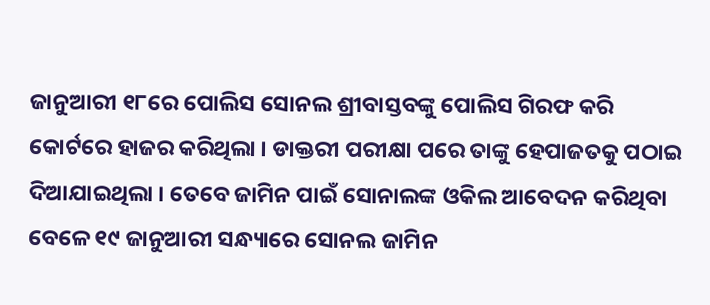ଜାନୁଆରୀ ୧୮ରେ ପୋଲିସ ସୋନଲ ଶ୍ରୀବାସ୍ତବଙ୍କୁ ପୋଲିସ ଗିରଫ କରି କୋର୍ଟରେ ହାଜର କରିଥିଲା । ଡାକ୍ତରୀ ପରୀକ୍ଷା ପରେ ତାଙ୍କୁ ହେପାଜତକୁ ପଠାଇ ଦିଆଯାଇଥିଲା । ତେବେ ଜାମିନ ପାଇଁ ସୋନାଲଙ୍କ ଓକିଲ ଆବେଦନ କରିଥିବା ବେଳେ ୧୯ ଜାନୁଆରୀ ସନ୍ଧ୍ୟାରେ ସୋନଲ ଜାମିନ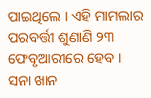ପାଇଥିଲେ । ଏହି ମାମଲାର ପରବର୍ତ୍ତୀ ଶୁଣାଣି ୨୩ ଫେବୃଆରୀରେ ହେବ । ସନା ଖାନ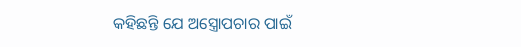କହିଛନ୍ତି ଯେ ଅସ୍ତ୍ରୋପଚାର ପାଇଁ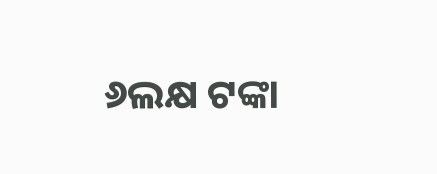୬ଲକ୍ଷ ଟଙ୍କା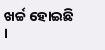ଖର୍ଚ୍ଚ ହୋଇଛି ।